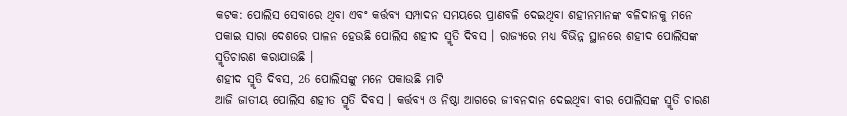କଟକ: ପୋଲିସ ସେବାରେ ଥିବା ଏବଂ କର୍ତ୍ତବ୍ୟ ସମ୍ପାଦନ ସମୟରେ ପ୍ରାଣବଳି ଦେଇଥିବା ଶହୀନମାନଙ୍କ ବଳିଦାନକୁ ମନେ ପକାଇ ସାରା ଦେଶରେ ପାଳନ ହେଉଛି ପୋଲିସ ଶହୀଦ ସ୍ମୃତି ଦିବସ । ରାଜ୍ୟରେ ମଧ୍ୟ ବିଭିନ୍ନ ସ୍ଥାନରେ ଶହୀଦ ପୋଲିସଙ୍କ ସ୍ମୃତିଚାରଣ କରାଯାଉଛି ।
ଶହୀଦ ସ୍ମୃତି ଦିବସ, 26 ପୋଲିସଙ୍କୁ ମନେ ପକାଉଛି ମାଟି
ଆଜି ଜାତୀୟ ପୋଲିସ ଶହୀତ ସ୍ମୃତି ଦିବସ । କର୍ତ୍ତବ୍ୟ ଓ ନିଷ୍ଠା ଆଗରେ ଜୀବନଦାନ ଦେଇଥିବା ବୀର ପୋଲିସଙ୍କ ସ୍ମୃତି ଚାରଣ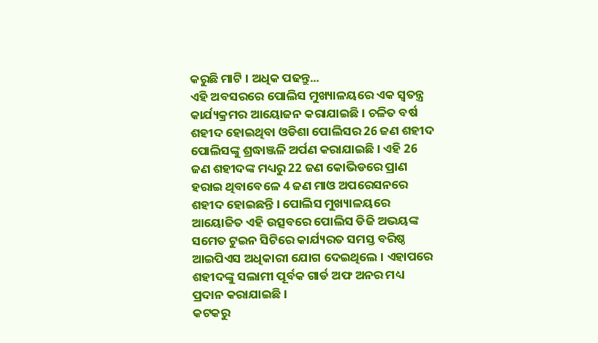କରୁଛି ମାଟି । ଅଧିକ ପଢନ୍ତୁ...
ଏହି ଅବସରରେ ପୋଲିସ ମୁଖ୍ୟାଳୟରେ ଏକ ସ୍ୱତନ୍ତ୍ର କାର୍ଯ୍ୟକ୍ରମର ଆୟୋଜନ କରାଯାଇଛି । ଚଳିତ ବର୍ଷ ଶହୀଦ ହୋଇଥିବା ଓଡିଶା ପୋଲିସର 26 ଜଣ ଶହୀଦ ପୋଲିସଙ୍କୁ ଶ୍ରଦ୍ଧାଞ୍ଜଳି ଅର୍ପଣ କରାଯାଇଛି । ଏହି 26 ଜଣ ଶହୀଦଙ୍କ ମଧ୍ୟରୁ 22 ଜଣ କୋଭିଡରେ ପ୍ରାଣ ହରାଇ ଥିବାବେଳେ 4 ଜଣ ମାଓ ଅପରେସନରେ ଶହୀଦ ହୋଇଛନ୍ତି । ପୋଲିସ ମୁଖ୍ୟାଳୟରେ ଆୟୋଜିତ ଏହି ଉତ୍ସବରେ ପୋଲିସ ଡିଜି ଅଭୟଙ୍କ ସମେତ ଟୁଇନ ସିଟିରେ କାର୍ଯ୍ୟରତ ସମସ୍ତ ବରିଷ୍ଠ ଆଇପିଏସ ଅଧିକାରୀ ଯୋଗ ଦେଇଥିଲେ । ଏହାପରେ ଶହୀଦଙ୍କୁ ସଲାମୀ ପୂର୍ବକ ଗାର୍ଡ ଅଫ ଅନର ମଧ୍ୟ ପ୍ରଦାନ କରାଯାଇଛି ।
କଟକରୁ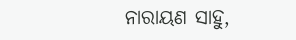ନାରାୟଣ ସାହୁ,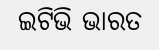ଇଟିଭି ଭାରତ